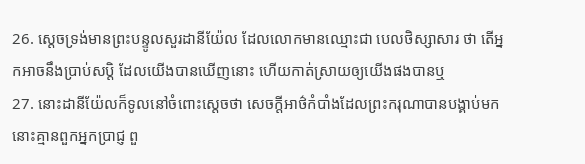26. ស្តេចទ្រង់មានព្រះបន្ទូលសួរដានីយ៉ែល ដែលលោកមានឈ្មោះជា បេលថិស្សាសារ ថា តើអ្នកអាចនឹងប្រាប់សប្តិ ដែលយើងបានឃើញនោះ ហើយកាត់ស្រាយឲ្យយើងផងបានឬ
27. នោះដានីយ៉ែលក៏ទូលនៅចំពោះស្តេចថា សេចក្ដីអាថ៌កំបាំងដែលព្រះករុណាបានបង្គាប់មក នោះគ្មានពួកអ្នកប្រាជ្ញ ពួ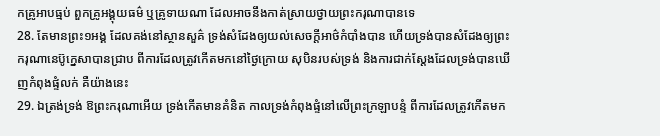កគ្រូអាបធ្មប់ ពួកគ្រូអង្គុយធម៌ ឬគ្រូទាយណា ដែលអាចនឹងកាត់ស្រាយថ្វាយព្រះករុណាបានទេ
28. តែមានព្រះ១អង្គ ដែលគង់នៅស្ថានសួគ៌ ទ្រង់សំដែងឲ្យយល់សេចក្ដីអាថ៌កំបាំងបាន ហើយទ្រង់បានសំដែងឲ្យព្រះករុណានេប៊ូក្នេសាបានជ្រាប ពីការដែលត្រូវកើតមកនៅថ្ងៃក្រោយ សុបិនរបស់ទ្រង់ និងការជាក់ស្តែងដែលទ្រង់បានឃើញកំពុងផ្ទំលក់ គឺយ៉ាងនេះ
29. ឯត្រង់ទ្រង់ ឱព្រះករុណាអើយ ទ្រង់កើតមានគំនិត កាលទ្រង់កំពុងផ្ទំនៅលើព្រះក្រឡាបន្ទំ ពីការដែលត្រូវកើតមក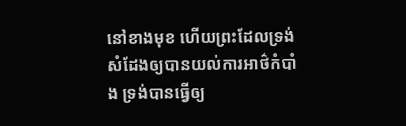នៅខាងមុខ ហើយព្រះដែលទ្រង់សំដែងឲ្យបានយល់ការអាថ៌កំបាំង ទ្រង់បានធ្វើឲ្យ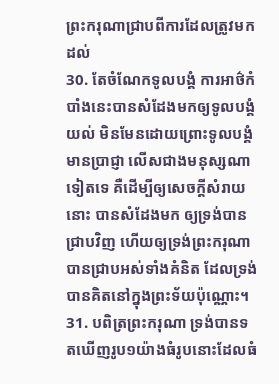ព្រះករុណាជ្រាបពីការដែលត្រូវមកដល់
30. តែចំណែកទូលបង្គំ ការអាថ៌កំបាំងនេះបានសំដែងមកឲ្យទូលបង្គំយល់ មិនមែនដោយព្រោះទូលបង្គំមានប្រាជ្ញា លើសជាងមនុស្សណាទៀតទេ គឺដើម្បីឲ្យសេចក្ដីសំរាយនោះ បានសំដែងមក ឲ្យទ្រង់បានជ្រាបវិញ ហើយឲ្យទ្រង់ព្រះករុណា បានជ្រាបអស់ទាំងគំនិត ដែលទ្រង់បានគិតនៅក្នុងព្រះទ័យប៉ុណ្ណោះ។
31. បពិត្រព្រះករុណា ទ្រង់បានទតឃើញរូប១យ៉ាងធំរូបនោះដែលធំ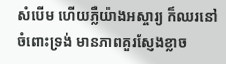សំបើម ហើយភ្លឺយ៉ាងអស្ចារ្យ ក៏ឈរនៅចំពោះទ្រង់ មានភាពគួរស្ញែងខ្លាច